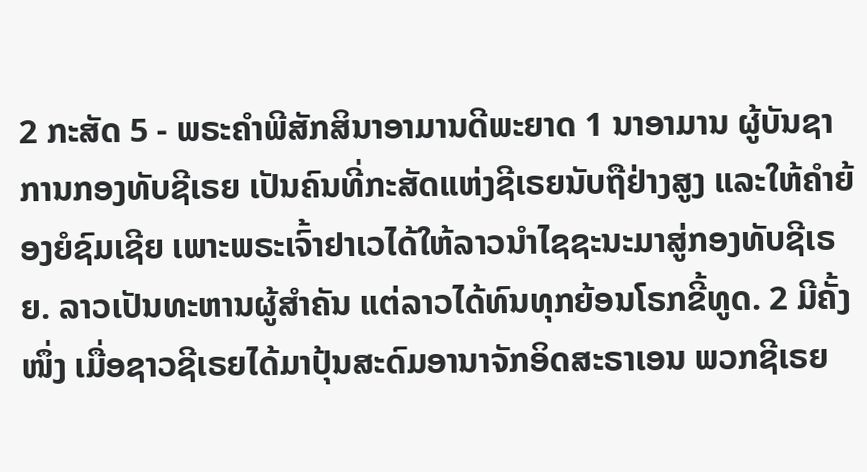2 ກະສັດ 5 - ພຣະຄຳພີສັກສິນາອາມານດີພະຍາດ 1 ນາອາມານ ຜູ້ບັນຊາການກອງທັບຊີເຣຍ ເປັນຄົນທີ່ກະສັດແຫ່ງຊີເຣຍນັບຖືຢ່າງສູງ ແລະໃຫ້ຄຳຍ້ອງຍໍຊົມເຊີຍ ເພາະພຣະເຈົ້າຢາເວໄດ້ໃຫ້ລາວນຳໄຊຊະນະມາສູ່ກອງທັບຊີເຣຍ. ລາວເປັນທະຫານຜູ້ສຳຄັນ ແຕ່ລາວໄດ້ທົນທຸກຍ້ອນໂຣກຂີ້ທູດ. 2 ມີຄັ້ງໜຶ່ງ ເມື່ອຊາວຊີເຣຍໄດ້ມາປຸ້ນສະດົມອານາຈັກອິດສະຣາເອນ ພວກຊີເຣຍ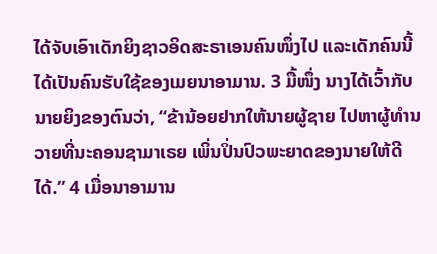ໄດ້ຈັບເອົາເດັກຍິງຊາວອິດສະຣາເອນຄົນໜຶ່ງໄປ ແລະເດັກຄົນນີ້ໄດ້ເປັນຄົນຮັບໃຊ້ຂອງເມຍນາອາມານ. 3 ມື້ໜຶ່ງ ນາງໄດ້ເວົ້າກັບນາຍຍິງຂອງຕົນວ່າ, “ຂ້ານ້ອຍຢາກໃຫ້ນາຍຜູ້ຊາຍ ໄປຫາຜູ້ທຳນວາຍທີ່ນະຄອນຊາມາເຣຍ ເພິ່ນປິ່ນປົວພະຍາດຂອງນາຍໃຫ້ດີໄດ້.” 4 ເມື່ອນາອາມານ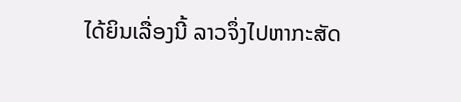ໄດ້ຍິນເລື່ອງນີ້ ລາວຈຶ່ງໄປຫາກະສັດ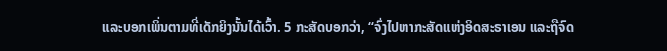ແລະບອກເພິ່ນຕາມທີ່ເດັກຍິງນັ້ນໄດ້ເວົ້າ. 5 ກະສັດບອກວ່າ, “ຈົ່ງໄປຫາກະສັດແຫ່ງອິດສະຣາເອນ ແລະຖືຈົດ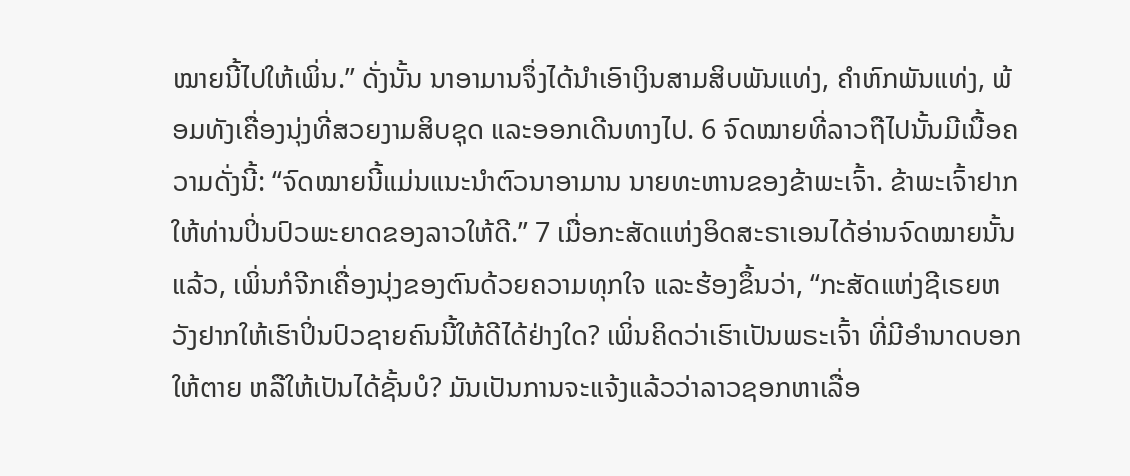ໝາຍນີ້ໄປໃຫ້ເພິ່ນ.” ດັ່ງນັ້ນ ນາອາມານຈຶ່ງໄດ້ນຳເອົາເງິນສາມສິບພັນແທ່ງ, ຄຳຫົກພັນແທ່ງ, ພ້ອມທັງເຄື່ອງນຸ່ງທີ່ສວຍງາມສິບຊຸດ ແລະອອກເດີນທາງໄປ. 6 ຈົດໝາຍທີ່ລາວຖືໄປນັ້ນມີເນື້ອຄວາມດັ່ງນີ້: “ຈົດໝາຍນີ້ແມ່ນແນະນຳຕົວນາອາມານ ນາຍທະຫານຂອງຂ້າພະເຈົ້າ. ຂ້າພະເຈົ້າຢາກໃຫ້ທ່ານປິ່ນປົວພະຍາດຂອງລາວໃຫ້ດີ.” 7 ເມື່ອກະສັດແຫ່ງອິດສະຣາເອນໄດ້ອ່ານຈົດໝາຍນັ້ນແລ້ວ, ເພິ່ນກໍຈີກເຄື່ອງນຸ່ງຂອງຕົນດ້ວຍຄວາມທຸກໃຈ ແລະຮ້ອງຂຶ້ນວ່າ, “ກະສັດແຫ່ງຊີເຣຍຫວັງຢາກໃຫ້ເຮົາປິ່ນປົວຊາຍຄົນນີ້ໃຫ້ດີໄດ້ຢ່າງໃດ? ເພິ່ນຄິດວ່າເຮົາເປັນພຣະເຈົ້າ ທີ່ມີອຳນາດບອກໃຫ້ຕາຍ ຫລືໃຫ້ເປັນໄດ້ຊັ້ນບໍ? ມັນເປັນການຈະແຈ້ງແລ້ວວ່າລາວຊອກຫາເລື່ອ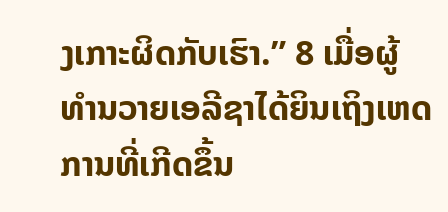ງເກາະຜິດກັບເຮົາ.” 8 ເມື່ອຜູ້ທຳນວາຍເອລີຊາໄດ້ຍິນເຖິງເຫດການທີ່ເກີດຂຶ້ນ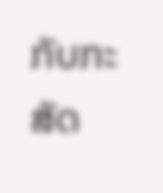ກັບກະສັດ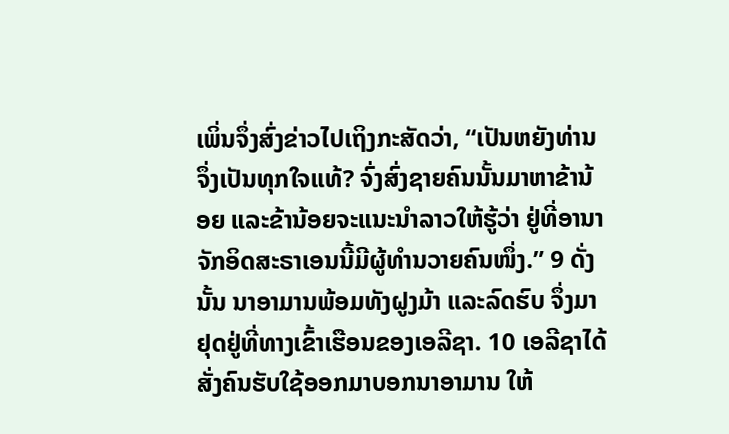ເພິ່ນຈຶ່ງສົ່ງຂ່າວໄປເຖິງກະສັດວ່າ, “ເປັນຫຍັງທ່ານຈຶ່ງເປັນທຸກໃຈແທ້? ຈົ່ງສົ່ງຊາຍຄົນນັ້ນມາຫາຂ້ານ້ອຍ ແລະຂ້ານ້ອຍຈະແນະນຳລາວໃຫ້ຮູ້ວ່າ ຢູ່ທີ່ອານາຈັກອິດສະຣາເອນນີ້ມີຜູ້ທຳນວາຍຄົນໜຶ່ງ.” 9 ດັ່ງນັ້ນ ນາອາມານພ້ອມທັງຝູງມ້າ ແລະລົດຮົບ ຈຶ່ງມາຢຸດຢູ່ທີ່ທາງເຂົ້າເຮືອນຂອງເອລີຊາ. 10 ເອລີຊາໄດ້ສັ່ງຄົນຮັບໃຊ້ອອກມາບອກນາອາມານ ໃຫ້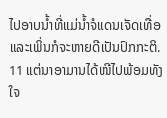ໄປອາບນໍ້າທີ່ແມ່ນໍ້າຈໍແດນເຈັດເທື່ອ ແລະເພິ່ນກໍຈະຫາຍດີເປັນປົກກະຕິ. 11 ແຕ່ນາອາມານໄດ້ໜີໄປພ້ອມທັງໃຈ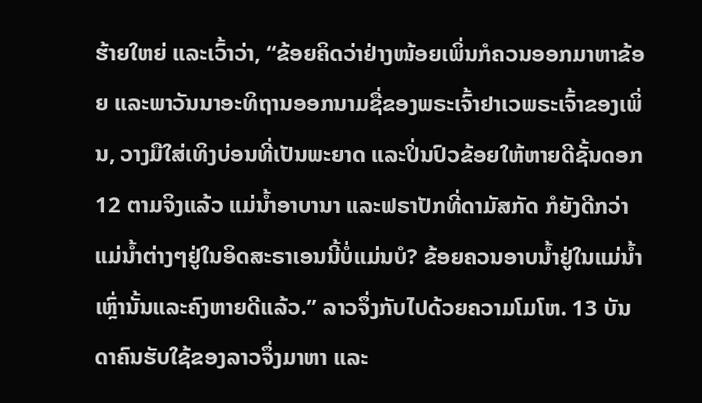ຮ້າຍໃຫຍ່ ແລະເວົ້າວ່າ, “ຂ້ອຍຄິດວ່າຢ່າງໜ້ອຍເພິ່ນກໍຄວນອອກມາຫາຂ້ອຍ ແລະພາວັນນາອະທິຖານອອກນາມຊື່ຂອງພຣະເຈົ້າຢາເວພຣະເຈົ້າຂອງເພິ່ນ, ວາງມືໃສ່ເທິງບ່ອນທີ່ເປັນພະຍາດ ແລະປິ່ນປົວຂ້ອຍໃຫ້ຫາຍດີຊັ້ນດອກ 12 ຕາມຈິງແລ້ວ ແມ່ນໍ້າອາບານາ ແລະຟຣາປັກທີ່ດາມັສກັດ ກໍຍັງດີກວ່າແມ່ນໍ້າຕ່າງໆຢູ່ໃນອິດສະຣາເອນນີ້ບໍ່ແມ່ນບໍ? ຂ້ອຍຄວນອາບນໍ້າຢູ່ໃນແມ່ນໍ້າເຫຼົ່ານັ້ນແລະຄົງຫາຍດີແລ້ວ.” ລາວຈຶ່ງກັບໄປດ້ວຍຄວາມໂມໂຫ. 13 ບັນດາຄົນຮັບໃຊ້ຂອງລາວຈຶ່ງມາຫາ ແລະ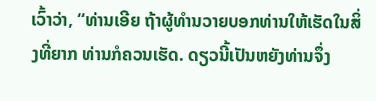ເວົ້າວ່າ, “ທ່ານເອີຍ ຖ້າຜູ້ທຳນວາຍບອກທ່ານໃຫ້ເຮັດໃນສິ່ງທີ່ຍາກ ທ່ານກໍຄວນເຮັດ. ດຽວນີ້ເປັນຫຍັງທ່ານຈຶ່ງ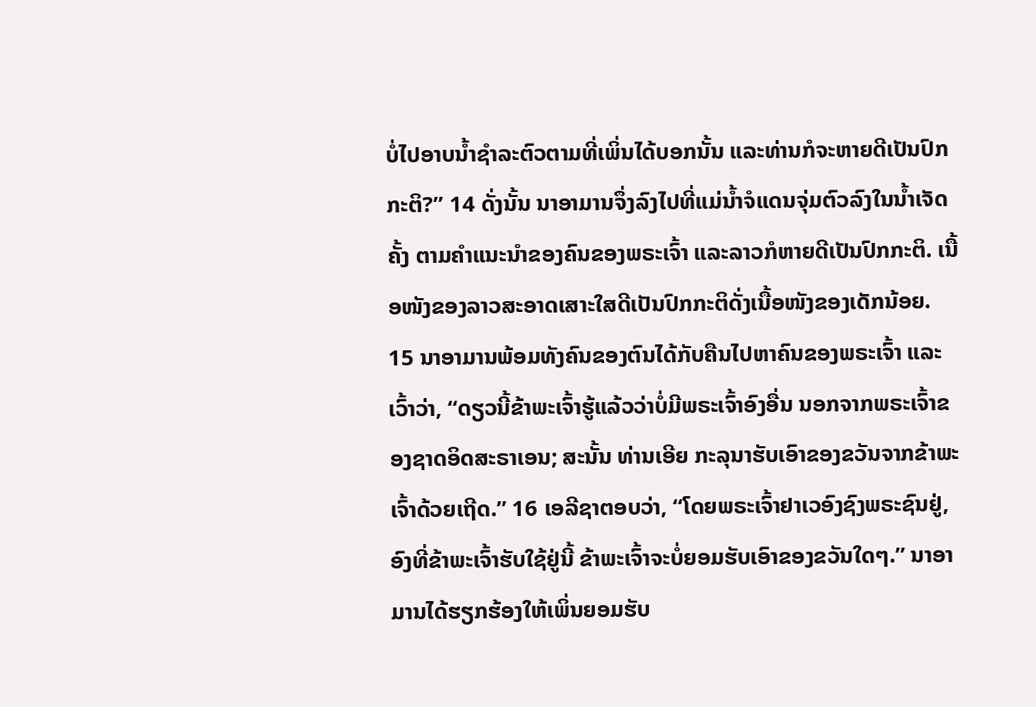ບໍ່ໄປອາບນໍ້າຊຳລະຕົວຕາມທີ່ເພິ່ນໄດ້ບອກນັ້ນ ແລະທ່ານກໍຈະຫາຍດີເປັນປົກກະຕິ?” 14 ດັ່ງນັ້ນ ນາອາມານຈຶ່ງລົງໄປທີ່ແມ່ນໍ້າຈໍແດນຈຸ່ມຕົວລົງໃນນໍ້າເຈັດຄັ້ງ ຕາມຄຳແນະນຳຂອງຄົນຂອງພຣະເຈົ້າ ແລະລາວກໍຫາຍດີເປັນປົກກະຕິ. ເນື້ອໜັງຂອງລາວສະອາດເສາະໃສດີເປັນປົກກະຕິດັ່ງເນື້ອໜັງຂອງເດັກນ້ອຍ. 15 ນາອາມານພ້ອມທັງຄົນຂອງຕົນໄດ້ກັບຄືນໄປຫາຄົນຂອງພຣະເຈົ້າ ແລະເວົ້າວ່າ, “ດຽວນີ້ຂ້າພະເຈົ້າຮູ້ແລ້ວວ່າບໍ່ມີພຣະເຈົ້າອົງອື່ນ ນອກຈາກພຣະເຈົ້າຂອງຊາດອິດສະຣາເອນ; ສະນັ້ນ ທ່ານເອີຍ ກະລຸນາຮັບເອົາຂອງຂວັນຈາກຂ້າພະເຈົ້າດ້ວຍເຖີດ.” 16 ເອລີຊາຕອບວ່າ, “ໂດຍພຣະເຈົ້າຢາເວອົງຊົງພຣະຊົນຢູ່, ອົງທີ່ຂ້າພະເຈົ້າຮັບໃຊ້ຢູ່ນີ້ ຂ້າພະເຈົ້າຈະບໍ່ຍອມຮັບເອົາຂອງຂວັນໃດໆ.” ນາອາມານໄດ້ຮຽກຮ້ອງໃຫ້ເພິ່ນຍອມຮັບ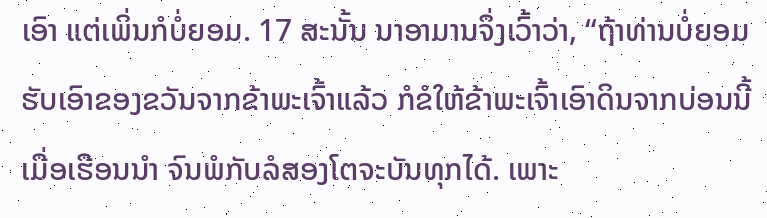ເອົາ ແຕ່ເພິ່ນກໍບໍ່ຍອມ. 17 ສະນັ້ນ ນາອາມານຈຶ່ງເວົ້າວ່າ, “ຖ້າທ່ານບໍ່ຍອມຮັບເອົາຂອງຂວັນຈາກຂ້າພະເຈົ້າແລ້ວ ກໍຂໍໃຫ້ຂ້າພະເຈົ້າເອົາດິນຈາກບ່ອນນີ້ເມື່ອເຮືອນນຳ ຈົນພໍກັບລໍສອງໂຕຈະບັນທຸກໄດ້. ເພາະ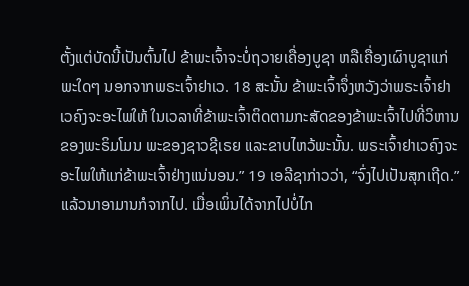ຕັ້ງແຕ່ບັດນີ້ເປັນຕົ້ນໄປ ຂ້າພະເຈົ້າຈະບໍ່ຖວາຍເຄື່ອງບູຊາ ຫລືເຄື່ອງເຜົາບູຊາແກ່ພະໃດໆ ນອກຈາກພຣະເຈົ້າຢາເວ. 18 ສະນັ້ນ ຂ້າພະເຈົ້າຈຶ່ງຫວັງວ່າພຣະເຈົ້າຢາເວຄົງຈະອະໄພໃຫ້ ໃນເວລາທີ່ຂ້າພະເຈົ້າຕິດຕາມກະສັດຂອງຂ້າພະເຈົ້າໄປທີ່ວິຫານຂອງພະຣິມໂມນ ພະຂອງຊາວຊີເຣຍ ແລະຂາບໄຫວ້ພະນັ້ນ. ພຣະເຈົ້າຢາເວຄົງຈະອະໄພໃຫ້ແກ່ຂ້າພະເຈົ້າຢ່າງແນ່ນອນ.” 19 ເອລີຊາກ່າວວ່າ, “ຈົ່ງໄປເປັນສຸກເຖີດ.” ແລ້ວນາອາມານກໍຈາກໄປ. ເມື່ອເພິ່ນໄດ້ຈາກໄປບໍ່ໄກ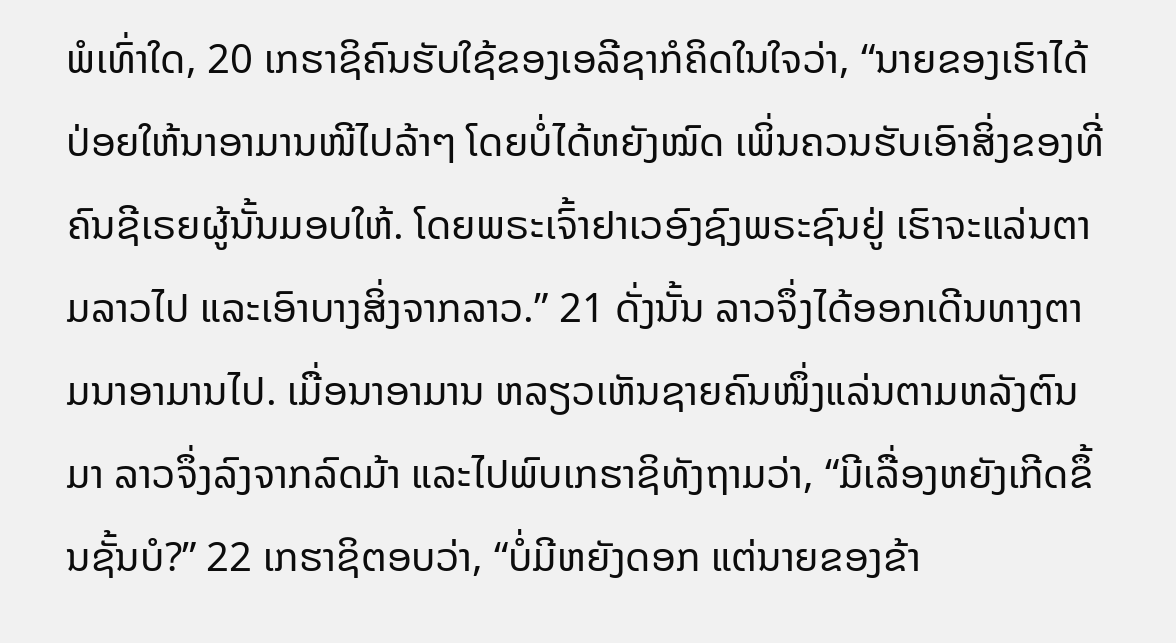ພໍເທົ່າໃດ, 20 ເກຮາຊິຄົນຮັບໃຊ້ຂອງເອລີຊາກໍຄິດໃນໃຈວ່າ, “ນາຍຂອງເຮົາໄດ້ປ່ອຍໃຫ້ນາອາມານໜີໄປລ້າໆ ໂດຍບໍ່ໄດ້ຫຍັງໝົດ ເພິ່ນຄວນຮັບເອົາສິ່ງຂອງທີ່ຄົນຊີເຣຍຜູ້ນັ້ນມອບໃຫ້. ໂດຍພຣະເຈົ້າຢາເວອົງຊົງພຣະຊົນຢູ່ ເຮົາຈະແລ່ນຕາມລາວໄປ ແລະເອົາບາງສິ່ງຈາກລາວ.” 21 ດັ່ງນັ້ນ ລາວຈຶ່ງໄດ້ອອກເດີນທາງຕາມນາອາມານໄປ. ເມື່ອນາອາມານ ຫລຽວເຫັນຊາຍຄົນໜຶ່ງແລ່ນຕາມຫລັງຕົນມາ ລາວຈຶ່ງລົງຈາກລົດມ້າ ແລະໄປພົບເກຮາຊິທັງຖາມວ່າ, “ມີເລື່ອງຫຍັງເກີດຂຶ້ນຊັ້ນບໍ?” 22 ເກຮາຊິຕອບວ່າ, “ບໍ່ມີຫຍັງດອກ ແຕ່ນາຍຂອງຂ້າ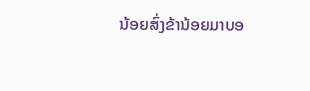ນ້ອຍສົ່ງຂ້ານ້ອຍມາບອ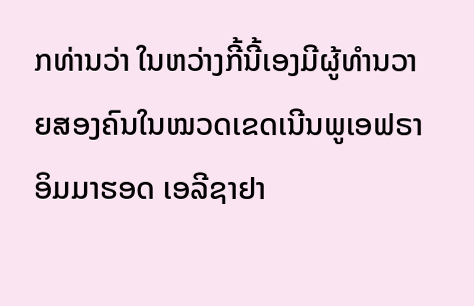ກທ່ານວ່າ ໃນຫວ່າງກີ້ນີ້ເອງມີຜູ້ທຳນວາຍສອງຄົນໃນໝວດເຂດເນີນພູເອຟຣາອິມມາຮອດ ເອລີຊາຢາ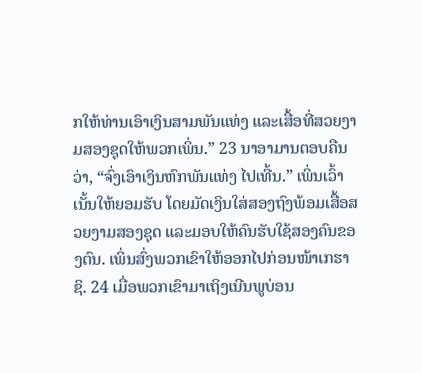ກໃຫ້ທ່ານເອົາເງິນສາມພັນແທ່ງ ແລະເສື້ອທີ່ສວຍງາມສອງຊຸດໃຫ້ພວກເພິ່ນ.” 23 ນາອາມານຕອບຄືນວ່າ, “ຈົ່ງເອົາເງິນຫົກພັນແທ່ງ ໄປເທີ້ນ.” ເພິ່ນເວົ້າເນັ້ນໃຫ້ຍອມຮັບ ໂດຍມັດເງິນໃສ່ສອງຖົງພ້ອມເສື້ອສວຍງາມສອງຊຸດ ແລະມອບໃຫ້ຄົນຮັບໃຊ້ສອງຄົນຂອງຕົນ. ເພິ່ນສົ່ງພວກເຂົາໃຫ້ອອກໄປກ່ອນໜ້າເກຮາຊິ. 24 ເມື່ອພວກເຂົາມາເຖິງເນີນພູບ່ອນ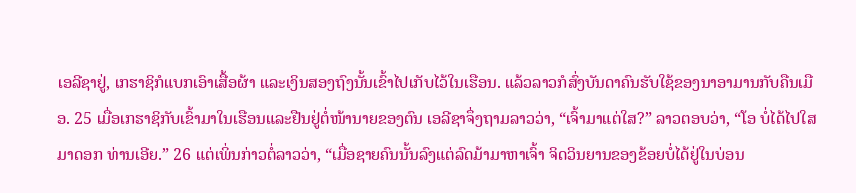ເອລີຊາຢູ່, ເກຮາຊິກໍແບກເອົາເສື້ອຜ້າ ແລະເງິນສອງຖົງນັ້ນເຂົ້າໄປເກັບໄວ້ໃນເຮືອນ. ແລ້ວລາວກໍສົ່ງບັນດາຄົນຮັບໃຊ້ຂອງນາອາມານກັບຄືນເມືອ. 25 ເມື່ອເກຮາຊິກັບເຂົ້າມາໃນເຮືອນແລະຢືນຢູ່ຕໍ່ໜ້ານາຍຂອງຕົນ ເອລີຊາຈຶ່ງຖາມລາວວ່າ, “ເຈົ້າມາແຕ່ໃສ?” ລາວຕອບວ່າ, “ໂອ ບໍ່ໄດ້ໄປໃສມາດອກ ທ່ານເອີຍ.” 26 ແຕ່ເພິ່ນກ່າວຕໍ່ລາວວ່າ, “ເມື່ອຊາຍຄົນນັ້ນລົງແຕ່ລົດມ້າມາຫາເຈົ້າ ຈິດວິນຍານຂອງຂ້ອຍບໍ່ໄດ້ຢູ່ໃນບ່ອນ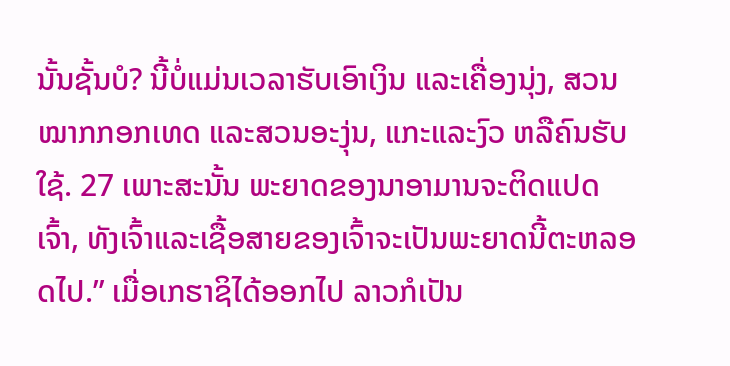ນັ້ນຊັ້ນບໍ? ນີ້ບໍ່ແມ່ນເວລາຮັບເອົາເງິນ ແລະເຄື່ອງນຸ່ງ, ສວນໝາກກອກເທດ ແລະສວນອະງຸ່ນ, ແກະແລະງົວ ຫລືຄົນຮັບໃຊ້. 27 ເພາະສະນັ້ນ ພະຍາດຂອງນາອາມານຈະຕິດແປດເຈົ້າ, ທັງເຈົ້າແລະເຊື້ອສາຍຂອງເຈົ້າຈະເປັນພະຍາດນີ້ຕະຫລອດໄປ.” ເມື່ອເກຮາຊິໄດ້ອອກໄປ ລາວກໍເປັນ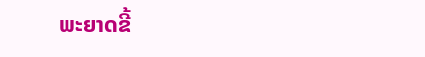ພະຍາດຂີ້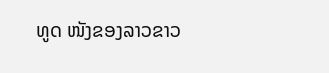ທູດ ໜັງຂອງລາວຂາວ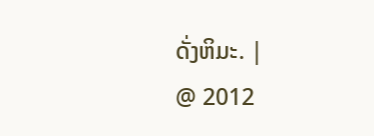ດັ່ງຫິມະ. |
@ 2012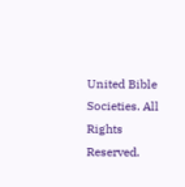United Bible Societies. All Rights Reserved.